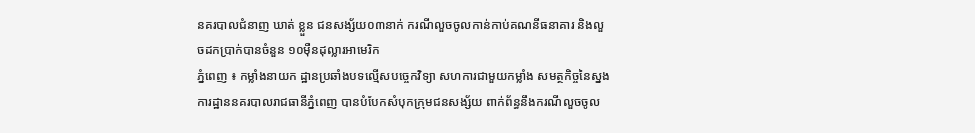នគរបាលជំនាញ ឃាត់ ខ្លួន ជនសង្ស័យ០៣នាក់ ករណីលួចចូលកាន់កាប់គណនីធនាគារ និងលួចដកប្រាក់បានចំនួន ១០ម៉ឺនដុល្លារអាមេរិក
ភ្នំពេញ ៖ កម្លាំងនាយក ដ្ឋានប្រឆាំងបទល្មើសបច្ចេកវិទ្យា សហការជាមួយកម្លាំង សមត្ថកិច្ចនៃស្នងការដ្ឋាននគរបាលរាជធានីភ្នំពេញ បានបំបែកសំបុកក្រុមជនសង្ស័យ ពាក់ព័ន្ធនឹងករណីលួចចូល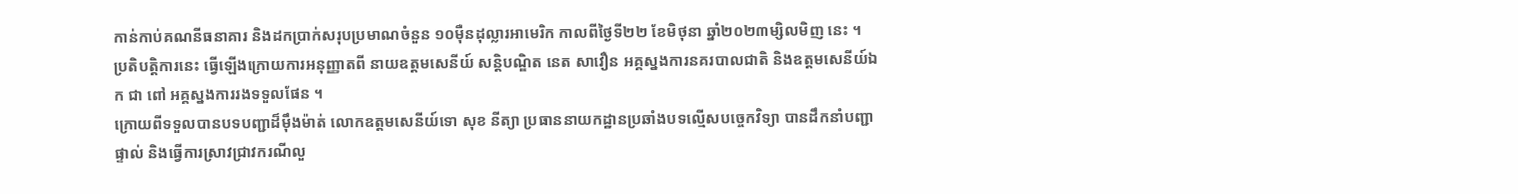កាន់កាប់គណនីធនាគារ និងដកប្រាក់សរុបប្រមាណចំនួន ១០ម៉ឺនដុល្លារអាមេរិក កាលពីថ្ងៃទី២២ ខែមិថុនា ឆ្នាំ២០២៣ម្សិលមិញ នេះ ។
ប្រតិបត្តិការនេះ ធ្វើឡើងក្រោយការអនុញ្ញាតពី នាយឧត្តមសេនីយ៍ សន្តិបណ្ឌិត នេត សាវឿន អគ្គស្នងការនគរបាលជាតិ និងឧត្តមសេនីយ៍ឯក ជា ពៅ អគ្គស្នងការរងទទួលផែន ។
ក្រោយពីទទួលបានបទបញ្ជាដ៏ម៉ឹងម៉ាត់ លោកឧត្តមសេនីយ៍ទោ សុខ នីត្យា ប្រធាននាយកដ្ឋានប្រឆាំងបទល្មើសបច្ចេកវិទ្យា បានដឹកនាំបញ្ជាផ្ទាល់ និងធ្វើការស្រាវជ្រាវករណីលួ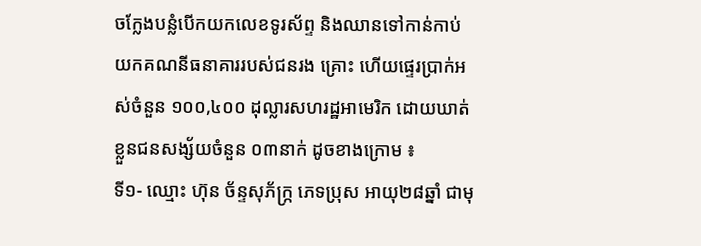ចក្លែងបន្លំបើកយកលេខទូរស័ព្ទ និងឈានទៅកាន់កាប់យកគណនីធនាគាររបស់ជនរង គ្រោះ ហើយផ្ទេរប្រាក់អស់ចំនួន ១០០,៤០០ ដុល្លារសហរដ្ឋអាមេរិក ដោយឃាត់ខ្លួនជនសង្ស័យចំនួន ០៣នាក់ ដូចខាងក្រោម ៖
ទី១- ឈ្មោះ ហ៊ុន ច័ន្ទសុភ័ក្រ្ក ភេទប្រុស អាយុ២៨ឆ្នាំ ជាមុ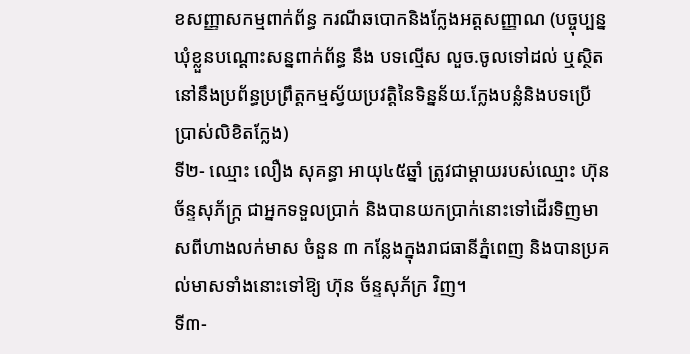ខសញ្ញាសកម្មពាក់ព័ន្ធ ករណីឆបោកនិងក្លែងអត្តសញ្ញាណ (បច្ចុប្បន្នឃុំខ្លួនបណ្ដោះសន្នពាក់ព័ន្ធ នឹង បទល្មើស លួច.ចូលទៅដល់ ឬស្ថិតនៅនឹងប្រព័ន្ធប្រព្រឹត្តកម្មស្វ័យប្រវត្តិនៃទិន្នន័យ.ក្លែងបន្លំនិងបទប្រើប្រាស់លិខិតក្លែង)
ទី២- ឈ្មោះ លឿង សុគន្ធា អាយុ៤៥ឆ្នាំ ត្រូវជាម្ដាយរបស់ឈ្មោះ ហ៊ុន ច័ន្ទសុភ័ក្រ្ក ជាអ្នកទទួលប្រាក់ និងបានយកប្រាក់នោះទៅដើរទិញមាសពីហាងលក់មាស ចំនួន ៣ កន្លែងក្នុងរាជធានីភ្នំពេញ និងបានប្រគល់មាសទាំងនោះទៅឱ្យ ហ៊ុន ច័ន្ទសុភ័ក្រ វិញ។
ទី៣-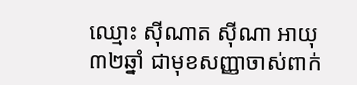ឈ្មោះ ស៊ីណាត ស៊ីណា អាយុ៣២ឆ្នាំ ជាមុខសញ្ញាចាស់ពាក់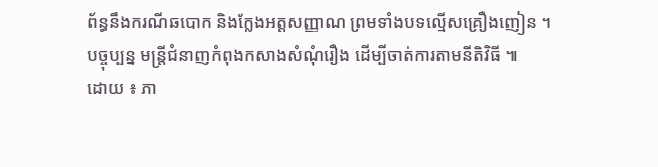ព័ន្ធនឹងករណីឆបោក និងក្លែងអត្តសញ្ញាណ ព្រមទាំងបទល្មើសគ្រឿងញៀន ។
បច្ចុប្បន្ន មន្រ្តីជំនាញកំពុងកសាងសំណុំរឿង ដើម្បីចាត់ការតាមនីតិវិធី ៕
ដោយ ៖ ភា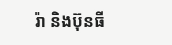រ៉ា និងប៊ុនធី